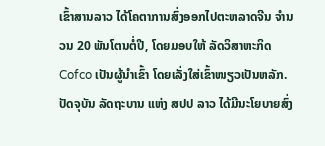ເຂົ້າສານລາວ ໄດ້ໂຄຕາການສົ່ງອອກໄປຕະຫລາດຈີນ ຈໍານວນ 20 ພັນໂຕນຕໍ່ປີ, ໂດຍມອບໃຫ້ ລັດວິສາຫະກິດ Cofco ເປັນຜູ້ນຳເຂົ້າ ໂດຍເລັ່ງໃສ່ເຂົ້າໜຽວເປັນຫລັກ. ປັດຈຸບັນ ລັດຖະບານ ແຫ່ງ ສປປ ລາວ ໄດ້ມີນະໂຍບາຍສົ່ງ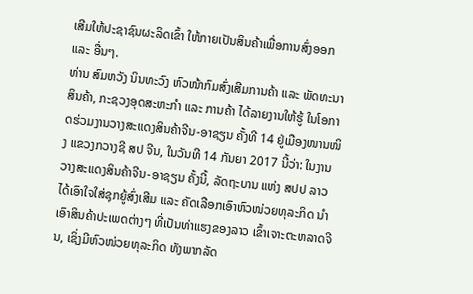ເສີມໃຫ້ປະຊາຊົນຜະລິດເຂົ້າ ໃຫ້ກາຍເປັນສິນຄ້າເພື່ອການສົ່ງອອກ ແລະ ອື່ນໆ.
ທ່ານ ສົມຫວັງ ນິນທະວົງ ຫົວໜ້າກົມສົ່ງເສີມການຄ້າ ແລະ ພັດທະນາສິນຄ້າ, ກະຊວງອຸດສະຫະກໍາ ແລະ ການຄ້າ ໄດ້ລາຍງານໃຫ້ຮູ້ ໃນໂອກາດຮ່ວມງານວາງສະແດງສິນຄ້າຈີນ-ອາຊຽນ ຄັ້ງທີ 14 ຢູ່ເມືອງໜານໜິງ ແຂວງກວາງຊີ ສປ ຈີນ, ໃນວັນທີ 14 ກັນຍາ 2017 ນີ້ວ່າ: ໃນງານວາງສະແດງສິນຄ້າຈີນ-ອາຊຽນ ຄັ້ງນີ້, ລັດຖະບານ ແຫ່ງ ສປປ ລາວ ໄດ້ເອົາໃຈໃສ່ຊຸກຍູ້ສົ່ງເສີມ ແລະ ຄັດເລືອກເອົາຫົວໜ່ວຍທຸລະກິດ ນໍາເອົາສິນຄ້າປະເພດຕ່າງໆ ທີ່ເປັນທ່າແຮງຂອງລາວ ເຂົ້າເຈາະຕະຫລາດຈີນ, ເຊິ່ງມີຫົວໜ່ວຍທຸລະກິດ ທັງພາກລັດ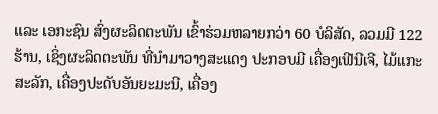ແລະ ເອກະຊົນ ສົ່ງຜະລິດຕະພັນ ເຂົ້າຮ່ວມຫລາຍກວ່າ 60 ບໍລິສັດ, ລວມມີ 122 ຮ້ານ, ເຊິ່ງຜະລິດຕະພັນ ທີ່ນຳມາວາງສະແດງ ປະກອບມີ ເຄື່ອງເຟີນີເຈີ, ໄມ້ແກະສະລັກ, ເຄື່ອງປະດັບອັນຍະມະນີ, ເຄື່ອງ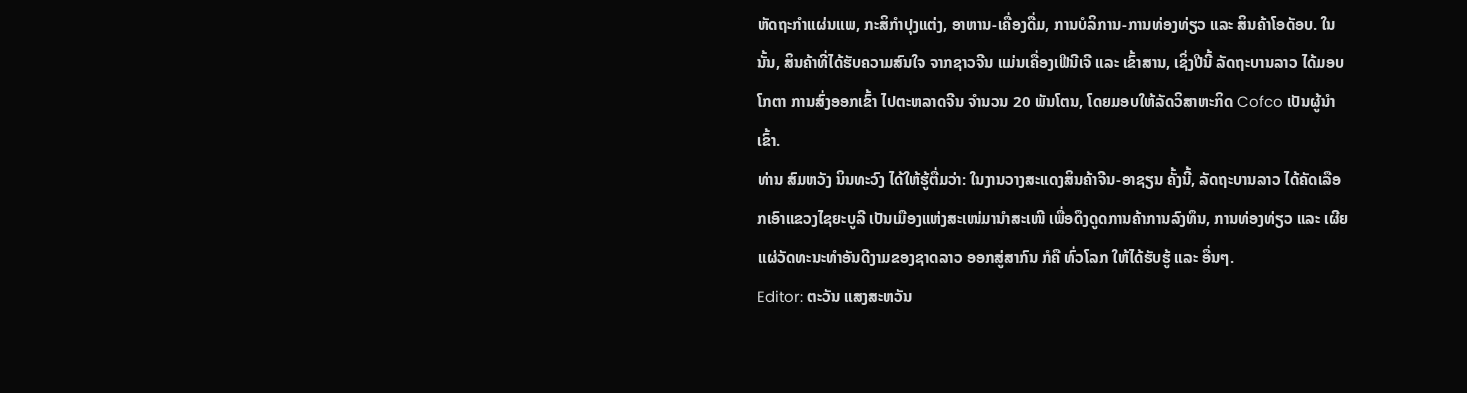ຫັດຖະກຳແຜ່ນແພ, ກະສິກຳປຸງແຕ່ງ, ອາຫານ-ເຄື່ອງດື່ມ, ການບໍລິການ-ການທ່ອງທ່ຽວ ແລະ ສິນຄ້າໂອດັອບ. ໃນນັ້ນ, ສິນຄ້າທີ່ໄດ້ຮັບຄວາມສົນໃຈ ຈາກຊາວຈີນ ແມ່ນເຄື່ອງເຟີນີເຈີ ແລະ ເຂົ້າສານ, ເຊິ່ງປີນີ້ ລັດຖະບານລາວ ໄດ້ມອບໂກຕາ ການສົ່ງອອກເຂົ້າ ໄປຕະຫລາດຈີນ ຈຳນວນ 20 ພັນໂຕນ, ໂດຍມອບໃຫ້ລັດວິສາຫະກິດ Cofco ເປັນຜູ້ນຳເຂົ້າ.
ທ່ານ ສົມຫວັງ ນິນທະວົງ ໄດ້ໃຫ້ຮູ້ຕື່ມວ່າ: ໃນງານວາງສະແດງສິນຄ້າຈີນ-ອາຊຽນ ຄັ້ງນີ້, ລັດຖະບານລາວ ໄດ້ຄັດເລືອກເອົາແຂວງໄຊຍະບູລີ ເປັນເມືອງແຫ່ງສະເໜ່ມານຳສະເໜີ ເພື່ອດຶງດູດການຄ້າການລົງທຶນ, ການທ່ອງທ່ຽວ ແລະ ເຜີຍແຜ່ວັດທະນະທຳອັນດີງາມຂອງຊາດລາວ ອອກສູ່ສາກົນ ກໍຄື ທົ່ວໂລກ ໃຫ້ໄດ້ຮັບຮູ້ ແລະ ອື່ນໆ.
Editor: ຕະວັນ ແສງສະຫວັນ